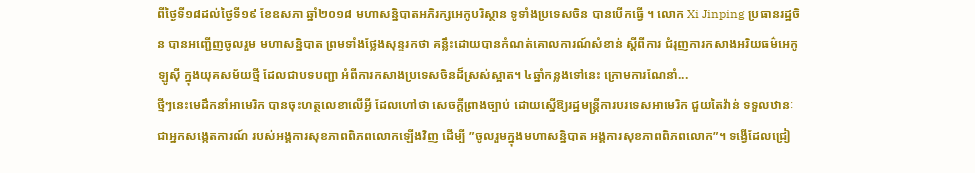ពីថ្ងៃទី១៨ដល់ថ្ងៃទី១៩ ខែឧសភា ឆ្នាំ២០១៨ មហាសន្និបាតអភិរក្សអេកូបរិស្ថាន ទូទាំងប្រទេសចិន បានបើកធ្វើ ។ លោក Xi Jinping ប្រធានរដ្ឋចិន បានអញ្ជើញចូលរួម មហាសន្និបាត ព្រមទាំងថ្លែងសុន្ទរកថា គន្លឹះដោយបានកំណត់គោលការណ៍សំខាន់ ស្តីពីការ ជំរុញការកសាងអរិយធម៌អេកូឡូស៊ី ក្នុងយុគសម័យថ្មី ដែលជាបទបញ្ជា អំពីការកសាងប្រទេសចិនដ៏ស្រស់ស្អាត។ ៤ឆ្នាំកន្លងទៅនេះ ក្រោមការណែនាំ...
ថ្មីៗនេះមេដឹកនាំអាមេរិក បានចុះហត្ថលេខាលើអ្វី ដែលហៅថា សេចក្តីព្រាងច្បាប់ ដោយស្នើឱ្យរដ្ឋមន្ត្រីការបរទេសអាមេរិក ជួយតៃវ៉ាន់ ទទួលឋានៈជាអ្នកសង្កេតការណ៍ របស់អង្គការសុខភាពពិភពលោកឡើងវិញ ដើម្បី ”ចូលរួមក្នុងមហាសន្និបាត អង្គការសុខភាពពិភពលោក”។ ទង្វើដែលជ្រៀ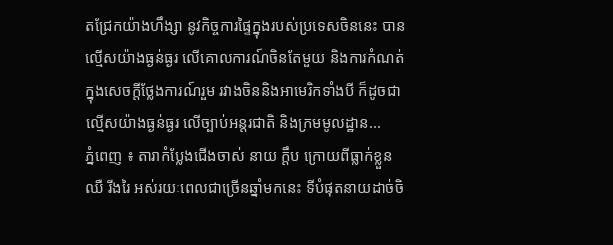តជ្រែកយ៉ាងហឹង្សា នូវកិច្ចការផ្ទៃក្នុងរបស់ប្រទេសចិននេះ បានល្មើសយ៉ាងធ្ងន់ធ្ងរ លើគោលការណ៍ចិនតែមួយ និងការកំណត់ ក្នុងសេចក្តីថ្លែងការណ៍រួម រវាងចិននិងអាមេរិកទាំងបី ក៏ដូចជា ល្មើសយ៉ាងធ្ងន់ធ្ងរ លើច្បាប់អន្តរជាតិ និងក្រមមូលដ្ឋាន...
ភ្នំពេញ ៖ តារាកំប្លែងជើងចាស់ នាយ ក្ដឹប ក្រោយពីធ្លាក់ខ្លួនឈឺ រីងរៃ អស់រយៈពេលជាច្រើនឆ្នាំមកនេះ ទីបំផុតនាយដាច់ចិ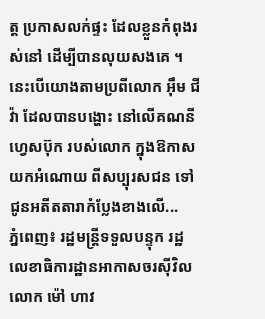ត្ត ប្រកាសលក់ផ្ទះ ដែលខ្លួនកំពុងរស់នៅ ដើម្បីបានលុយសងគេ ។ នេះបើយោងតាមប្រពីលោក អ៊ឹម ជីវ៉ា ដែលបានបង្ហោះ នៅលើគណនីហ្វេសប៊ុក របស់លោក ក្នុងឱកាសយកអំណោយ ពីសប្បុរសជន ទៅជូនអតីតតារាកំប្លែងខាងលើ...
ភ្នំពេញ៖ រដ្ឋមន្ត្រីទទួលបន្ទុក រដ្ឋលេខាធិការដ្ឋានអាកាសចរស៊ីវិល លោក ម៉ៅ ហាវ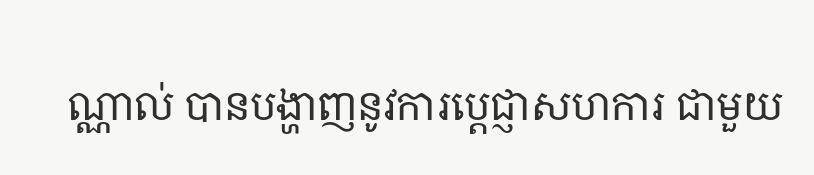ណ្ណាល់ បានបង្ហាញនូវការប្តេជ្ញាសហការ ជាមួយ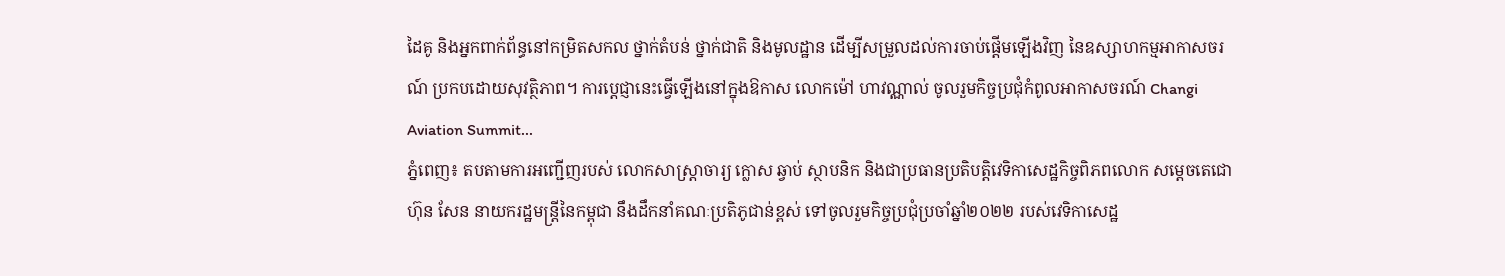ដៃគូ និងអ្នកពាក់ព័ន្ធនៅកម្រិតសកល ថ្នាក់តំបន់ ថ្នាក់ជាតិ និងមូលដ្ឋាន ដើម្បីសម្រួលដល់ការចាប់ផ្តើមឡើងវិញ នៃឧស្សាហកម្មអាកាសចរណ៍ ប្រកបដោយសុវត្ថិភាព។ ការប្ដេជ្ញានេះធ្វើឡើងនៅក្នុងឱកាស លោកម៉ៅ ហាវណ្ណាល់ ចូលរួមកិច្ចប្រជុំកំពូលអាកាសចរណ៍ Changi Aviation Summit...
ភ្នំពេញ៖ តបតាមការអញ្ជើញរបស់ លោកសាស្រ្តាចារ្យ ក្លោស ឆ្វាប់ ស្ថាបនិក និងជាប្រធានប្រតិបត្តិវេទិកាសេដ្ឋកិច្ចពិភពលោក សម្តេចតេជោ ហ៊ុន សែន នាយករដ្ឋមន្រ្តីនៃកម្ពុជា នឹងដឹកនាំគណៈប្រតិភូជាន់ខ្ពស់ ទៅចូលរួមកិច្ចប្រជុំប្រចាំឆ្នាំ២០២២ របស់វេទិកាសេដ្ឋ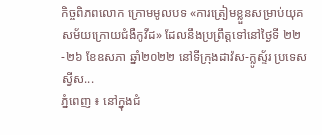កិច្ចពិភពលោក ក្រោមមូលបទ «ការត្រៀមខ្លួនសម្រាប់យុគសម័យក្រោយជំងឺកូវីដ» ដែលនឹងប្រព្រឹត្តទៅនៅថ្ងៃទី ២២-២៦ ខែឧសភា ឆ្នាំ២០២២ នៅទីក្រុងដាវ៉ស-ក្លូស្ទ័រ ប្រទេសស្វីស...
ភ្នំពេញ ៖ នៅក្នុងជំ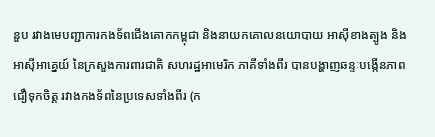នួប រវាងមេបញ្ជាការកងទ័ពជើងគោកកម្ពុជា និងនាយកគោលនយោបាយ អាស៊ីខាងត្បូង និងអាស៊ីអាគ្នេយ៍ នៃក្រសួងការពារជាតិ សហរដ្ឋអាមេរិក ភាគីទាំងពីរ បានបង្ហាញឆន្ទៈបង្កើនភាពជឿទុកចិត្ត រវាងកងទ័ពនៃប្រទេសទាំងពីរ (ក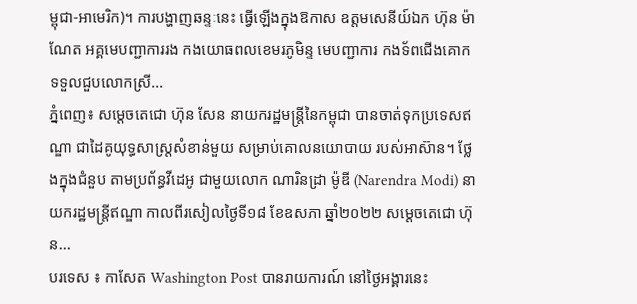ម្ពុជា-អាមេរិក)។ ការបង្ហាញឆន្ទៈនេះ ធ្វើឡើងក្នុងឱកាស ឧត្តមសេនីយ៍ឯក ហ៊ុន ម៉ាណែត អគ្គមេបញ្ជាការរង កងយោធពលខេមរភូមិន្ទ មេបញ្ជាការ កងទ័ពជើងគោក ទទួលជួបលោកស្រី...
ភ្នំពេញ៖ សម្ដេចតេជោ ហ៊ុន សែន នាយករដ្ឋមន្រ្តីនៃកម្ពុជា បានចាត់ទុកប្រទេសឥណ្ឌា ជាដៃគូយុទ្ធសាស្ត្រសំខាន់មួយ សម្រាប់គោលនយោបាយ របស់អាស៊ាន។ ថ្លែងក្នុងជំនួប តាមប្រព័ន្ធវីដេអូ ជាមួយលោក ណារិនដ្រា ម៉ូឌី (Narendra Modi) នាយករដ្ឋមន្រ្តីឥណ្ឌា កាលពីរសៀលថ្ងៃទី១៨ ខែឧសភា ឆ្នាំ២០២២ សម្ដេចតេជោ ហ៊ុន...
បរទេស ៖ កាសែត Washington Post បានរាយការណ៍ នៅថ្ងៃអង្គារនេះ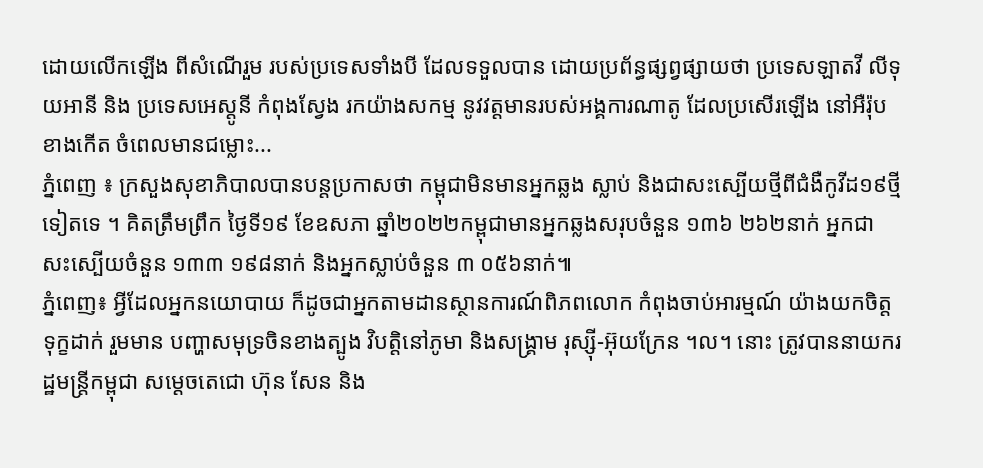ដោយលើកឡើង ពីសំណើរួម របស់ប្រទេសទាំងបី ដែលទទួលបាន ដោយប្រព័ន្ធផ្សព្វផ្សាយថា ប្រទេសឡាតវី លីទុយអានី និង ប្រទេសអេស្តូនី កំពុងស្វែង រកយ៉ាងសកម្ម នូវវត្តមានរបស់អង្គការណាតូ ដែលប្រសើរឡើង នៅអឺរ៉ុបខាងកើត ចំពេលមានជម្លោះ...
ភ្នំពេញ ៖ ក្រសួងសុខាភិបាលបានបន្តប្រកាសថា កម្ពុជាមិនមានអ្នកឆ្លង ស្លាប់ និងជាសះស្បើយថ្មីពីជំងឺកូវីដ១៩ថ្មីទៀតទេ ។ គិតត្រឹមព្រឹក ថ្ងៃទី១៩ ខែឧសភា ឆ្នាំ២០២២កម្ពុជាមានអ្នកឆ្លងសរុបចំនួន ១៣៦ ២៦២នាក់ អ្នកជាសះស្បើយចំនួន ១៣៣ ១៩៨នាក់ និងអ្នកស្លាប់ចំនួន ៣ ០៥៦នាក់៕
ភ្នំពេញ៖ អ្វីដែលអ្នកនយោបាយ ក៏ដូចជាអ្នកតាមដានស្ថានការណ៍ពិភពលោក កំពុងចាប់អារម្មណ៍ យ៉ាងយកចិត្តទុក្ខដាក់ រួមមាន បញ្ហាសមុទ្រចិនខាងត្បូង វិបត្តិនៅភូមា និងសង្គ្រាម រុស្ស៊ី-អ៊ុយក្រែន ។ល។ នោះ ត្រូវបាននាយករដ្ឋមន្រ្តីកម្ពុជា សម្ដេចតេជោ ហ៊ុន សែន និង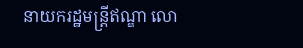នាយករដ្ឋមន្រ្តីឥណ្ឌា លោ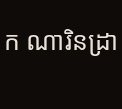ក ណារិនដ្រា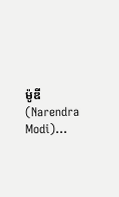ម៉ូឌី (Narendra Modi)...